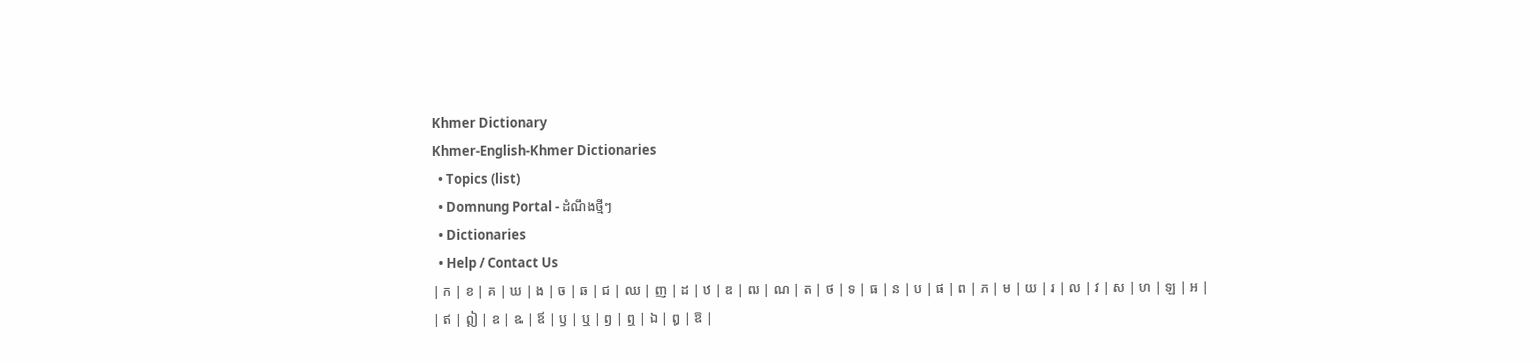Khmer Dictionary
Khmer-English-Khmer Dictionaries
  • Topics (list)
  • Domnung Portal - ដំណឹងថ្មីៗ
  • Dictionaries
  • Help / Contact Us
| ក | ខ | គ | ឃ | ង | ច | ឆ | ជ | ឈ | ញ | ដ | ឋ | ឌ | ឍ | ណ | ត | ថ | ទ | ធ | ន | ប | ផ | ព | ភ | ម | យ | រ | ល | វ | ស | ហ | ឡ | អ |
| ឥ | ឦ | ឧ | ឩ | ឪ | ឫ | ឬ | ឭ | ឮ | ឯ | ឰ | ឱ |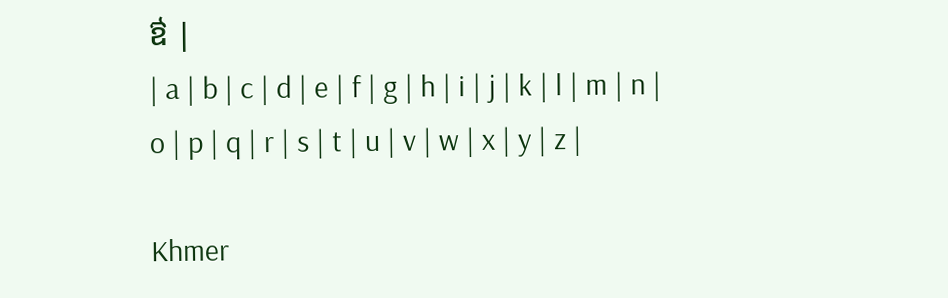ឳ |
| a | b | c | d | e | f | g | h | i | j | k | l | m | n | o | p | q | r | s | t | u | v | w | x | y | z |

Khmer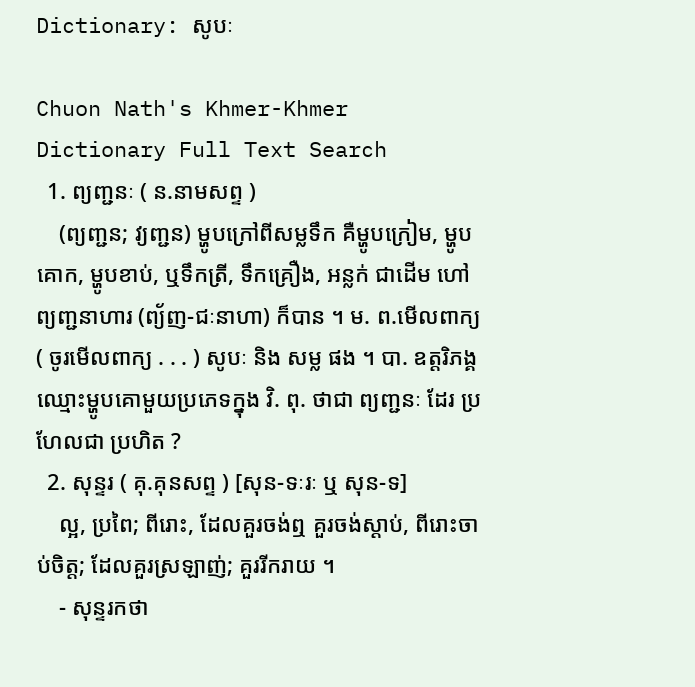Dictionary: សូបៈ

Chuon Nath's Khmer-Khmer Dictionary Full Text Search
  1. ព្យញ្ជនៈ ( ន.នាមសព្ទ )
    (ព្យញ្ជន; វ្យញ្ជន) ម្ហូបក្រៅពីសម្លទឹក គឺម្ហូបក្រៀម, ម្ហូបគោក, ម្ហូបខាប់, ឬទឹកត្រី, ទឹកគ្រឿង, អន្លក់ ជាដើម ហៅ ព្យញ្ជនាហារ (ព្យ័ញ-ជៈនាហា) ក៏បាន ។ ម. ព.មើលពាក្យ ( ចូរមើលពាក្យ . . . ) សូបៈ និង សម្ល ផង ។ បា. ឧត្តរិភង្គ ឈ្មោះម្ហូបគោមួយប្រភេទក្នុង វិ. ពុ. ថាជា ព្យញ្ជនៈ ដែរ ប្រហែលជា ប្រហិត ?
  2. សុន្ទរ ( គុ.គុនសព្ទ ) [សុន-ទៈរៈ ឬ សុន-ទ]
    ល្អ, ប្រពៃ; ពីរោះ, ដែលគួរចង់ឮ គួរចង់ស្ដាប់, ពីរោះចាប់ចិត្ត; ដែលគួរស្រឡាញ់; គួររីករាយ ។
    - សុន្ទរកថា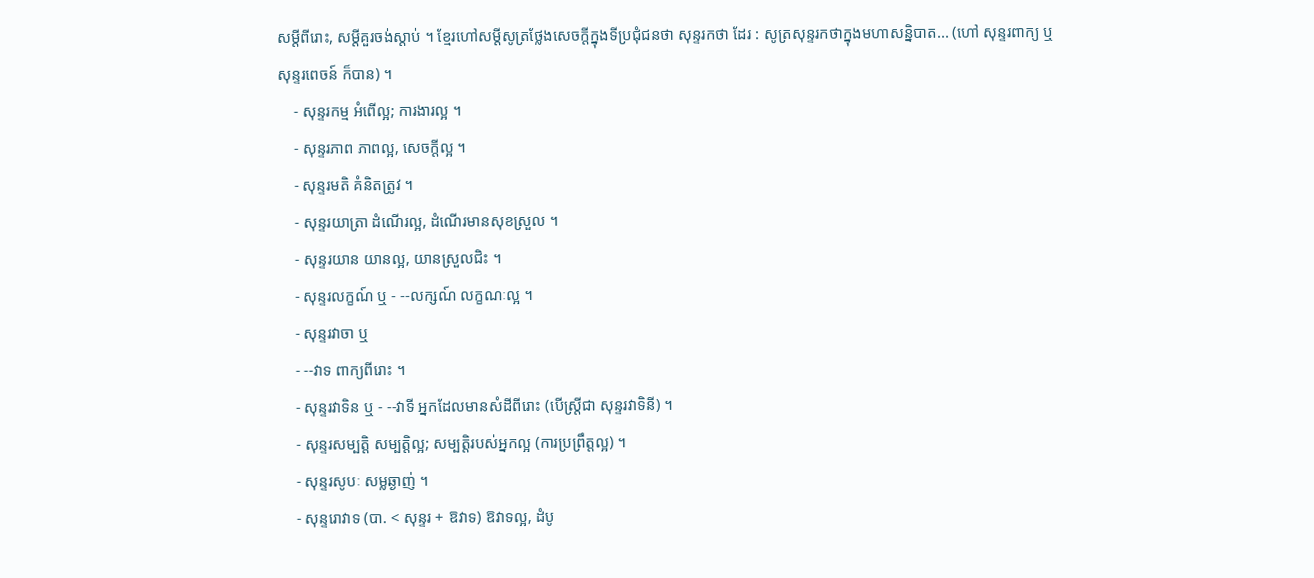សម្ដីពីរោះ, សម្ដីគួរចង់ស្ដាប់ ។ ខ្មែរហៅសម្ដីសូត្រថ្លែងសេចក្ដីក្នុងទីប្រជុំជនថា សុន្ទរកថា ដែរ : សូត្រសុន្ទរកថាក្នុងមហាសន្និបាត... (ហៅ សុន្ទរពាក្យ ឬ សុន្ទរពេចន៍ ក៏បាន) ។
    - សុន្ទរកម្ម អំពើល្អ; ការងារល្អ ។
    - សុន្ទរភាព ភាពល្អ, សេចក្ដីល្អ ។
    - សុន្ទរមតិ គំនិតត្រូវ ។
    - សុន្ទរយាត្រា ដំណើរល្អ, ដំណើរមានសុខស្រួល ។
    - សុន្ទរយាន យានល្អ, យានស្រួលជិះ ។
    - សុន្ទរលក្ខណ៍ ឬ - --លក្សណ៍ លក្ខណៈល្អ ។
    - សុន្ទរវាចា ឬ
    - --វាទ ពាក្យពីរោះ ។
    - សុន្ទរវាទិន ឬ - --វាទី អ្នកដែលមានសំដីពីរោះ (បើស្ត្រីជា សុន្ទរវាទិនី) ។
    - សុន្ទរសម្បត្តិ សម្បត្តិល្អ; សម្បត្តិរបស់អ្នកល្អ (ការប្រព្រឹត្តល្អ) ។
    - សុន្ទរសូបៈ សម្លឆ្ងាញ់ ។
    - សុន្ទរោវាទ (បា. < សុន្ទរ + ឱវាទ) ឱវាទល្អ, ដំបូ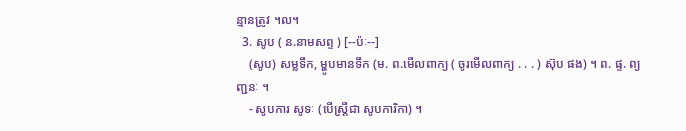ន្មានត្រូវ ។ល។
  3. សូប ( ន.នាមសព្ទ ) [--ប៉ៈ--]
    (សូប) សម្លទឹក, ម្ហូបមានទឹក (ម. ព.មើលពាក្យ ( ចូរមើលពាក្យ . . . ) ស៊ុប ផង) ។ ព. ផ្ទ. ព្យញ្ជនៈ ។
    - សូបការ សូទៈ (បើស្ត្រីជា សូបការិកា) ។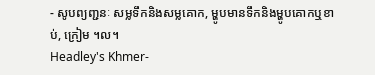- សូបព្យញ្ជនៈ សម្លទឹកនិងសម្លគោក, ម្ហូបមានទឹកនិងម្ហូបគោកឬខាប់, ក្រៀម ។ល។
Headley's Khmer-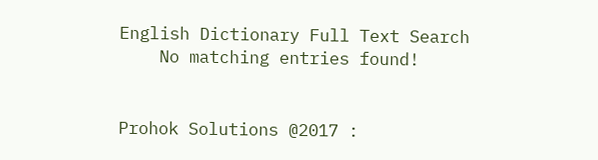English Dictionary Full Text Search
    No matching entries found!


Prohok Solutions @2017 :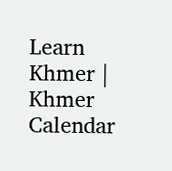Learn Khmer | Khmer Calendar